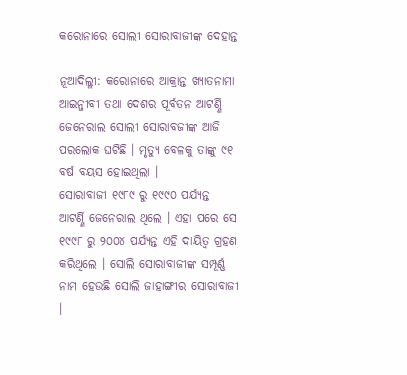କରୋନାରେ ସୋଲୀ ସୋରାବାଜୀଙ୍କ ଦେହାନ୍ତ

ନୂଆଦିଲ୍ଳୀ: କରୋନାରେ ଆକ୍ରାନ୍ତ ଖ୍ୟାତନାମା ଆଇନ୍ଜୀବୀ ତଥା ଦେଶର ପୂର୍ବତନ ଆଟର୍ଣ୍ଣି ଜେନେରାଲ ସୋଲୀ ସୋରାବଜୀଙ୍କ ଆଜି ପରଲୋକ ଘଟିଛି । ମୃତ୍ୟୁ ବେଳକୁ ତାଙ୍କୁ ୯୧ ବର୍ଷ ବୟସ ହୋଇଥିଲା ।
ସୋରାବାଜୀ ୧୯୮୯ ରୁ ୧୯୯୦ ପର୍ଯ୍ୟନ୍ତ ଆଟର୍ଣ୍ଣି ଜେନେରାଲ ଥିଲେ । ଏହା ପରେ ସେ ୧୯୯୮ ରୁ ୨୦୦୪ ପର୍ଯ୍ୟନ୍ତ ଏହି ଦାୟିତ୍ୱ ଗ୍ରହଣ କରିଥିଲେ । ସୋଲି ସୋରାବାଜୀଙ୍କ ସମ୍ପୂର୍ଣ୍ଣ ନାମ ହେଉଛି ସୋଲି ଜାହାଙ୍ଗୀର ସୋରାବାଜୀ ।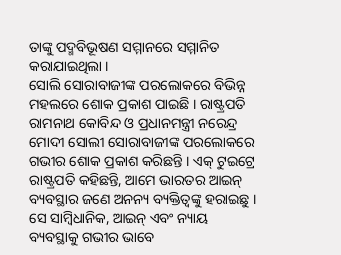ତାଙ୍କୁ ପଦ୍ମବିଭୂଷଣ ସମ୍ମାନରେ ସମ୍ମାନିତ କରାଯାଇଥିଲା ।
ସୋଲି ସୋରାବାଜୀଙ୍କ ପରଲୋକରେ ବିଭିନ୍ନ ମହଲରେ ଶୋକ ପ୍ରକାଶ ପାଇଛି । ରାଷ୍ଟ୍ରପତି ରାମନାଥ କୋବିନ୍ଦ ଓ ପ୍ରଧାନମନ୍ତ୍ରୀ ନରେନ୍ଦ୍ର ମୋଦୀ ସୋଲୀ ସୋରାବାଜୀଙ୍କ ପରଲୋକରେ ଗଭୀର ଶୋକ ପ୍ରକାଶ କରିଛନ୍ତି । ଏକ୍ ଟୁଇଟ୍ରେ ରାଷ୍ଟ୍ରପତି କହିଛନ୍ତି, ଆମେ ଭାରତର ଆଇନ୍ ବ୍ୟବସ୍ଥାର ଜଣେ ଅନନ୍ୟ ବ୍ୟକ୍ତିତ୍ୱଙ୍କୁ ହରାଇଛୁ । ସେ ସାମ୍ବିଧାନିକ, ଆଇନ୍ ଏବଂ ନ୍ୟାୟ ବ୍ୟବସ୍ଥାକୁ ଗଭୀର ଭାବେ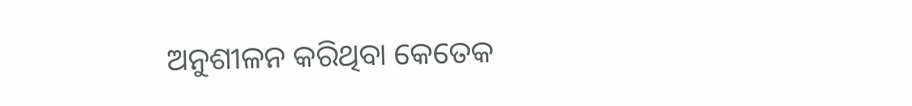ଅନୁଶୀଳନ କରିଥିବା କେତେକ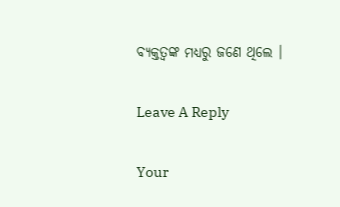ବ୍ୟକ୍ତତ୍ୱଙ୍କ ମଧ୍ୟରୁ ଜଣେ ଥିଲେ ।

Leave A Reply

Your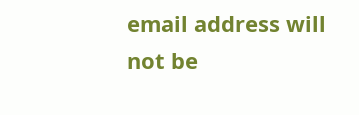email address will not be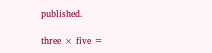published.

three × five =